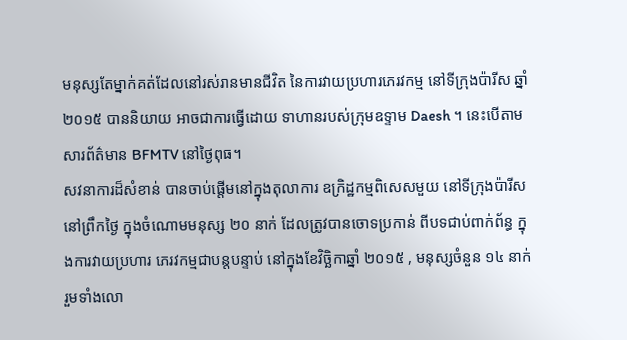មនុស្សតែម្នាក់គត់ដែលនៅរស់រានមានជីវិត នៃការវាយប្រហារភេរវកម្ម នៅទីក្រុងប៉ារីស ឆ្នាំ ២០១៥ បាននិយាយ អាចជាការធ្វើដោយ ទាហានរបស់ក្រុមឧទ្ទាម Daesh ។ នេះបើតាមសារព័ត៌មាន BFMTV នៅថ្ងៃពុធ។
សវនាការដ៏សំខាន់ បានចាប់ផ្តើមនៅក្នុងតុលាការ ឧក្រិដ្ឋកម្មពិសេសមួយ នៅទីក្រុងប៉ារីស នៅព្រឹកថ្ងៃ ក្នុងចំណោមមនុស្ស ២០ នាក់ ដែលត្រូវបានចោទប្រកាន់ ពីបទជាប់ពាក់ព័ន្ធ ក្នុងការវាយប្រហារ ភេរវកម្មជាបន្តបន្ទាប់ នៅក្នុងខែវិច្ឆិកាឆ្នាំ ២០១៥ , មនុស្សចំនួន ១៤ នាក់ រួមទាំងលោ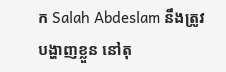ក Salah Abdeslam នឹងត្រូវបង្ហាញខ្លួន នៅតុ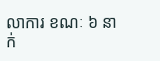លាការ ខណៈ ៦ នាក់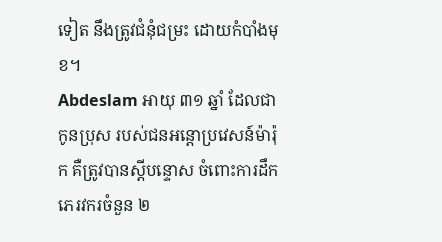ទៀត នឹងត្រូវជំនុំជម្រះ ដោយកំបាំងមុខ។
Abdeslam អាយុ ៣១ ឆ្នាំ ដែលជាកូនប្រុស របស់ជនអន្តោប្រវេសន៍ម៉ារ៉ុក គឺត្រូវបានស្តីបន្ទោស ចំពោះការដឹកភេរវករចំនួន ២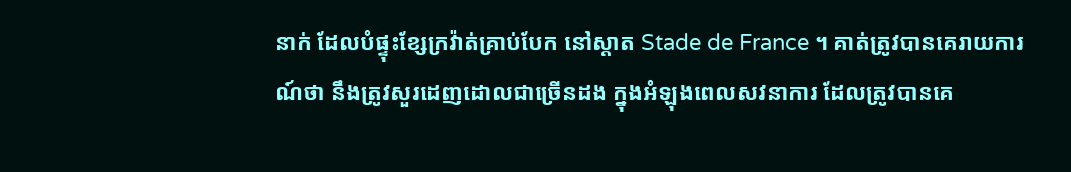នាក់ ដែលបំផ្ទុះខ្សែក្រវ៉ាត់គ្រាប់បែក នៅស្តាត Stade de France ។ គាត់ត្រូវបានគេរាយការណ៍ថា នឹងត្រូវសួរដេញដោលជាច្រើនដង ក្នុងអំឡុងពេលសវនាការ ដែលត្រូវបានគេ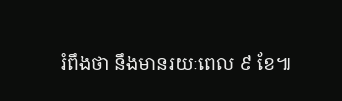រំពឹងថា នឹងមានរយៈពេល ៩ ខែ៕